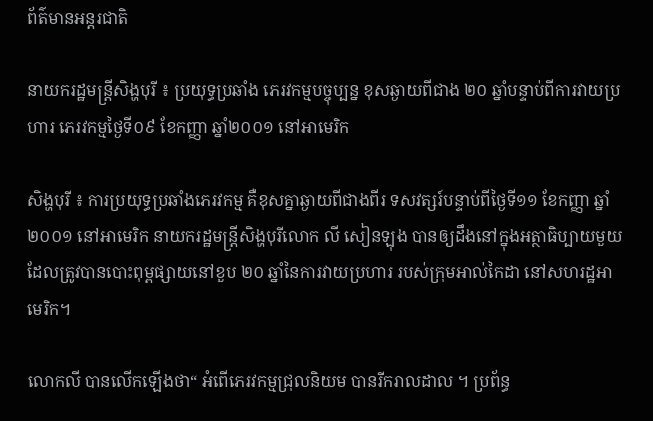ព័ត៌មានអន្តរជាតិ

នាយករដ្ឋមន្រ្តីសិង្ហបុរី ៖ ប្រយុទ្ធប្រឆាំង ភេរវកម្មបច្ចុប្បន្ន ខុសឆ្ងាយពីជាង ២០ ឆ្នាំបន្ទាប់ពីការវាយប្រហារ ភេរវកម្មថ្ងៃទី០៩ ខែកញ្ញា ឆ្នាំ២០០១ នៅអាមេរិក

សិង្ហបុរី ៖ ការប្រយុទ្ធប្រឆាំងភេរវកម្ម គឺខុសគ្នាឆ្ងាយពីជាងពីរ ទសវត្សរ៍បន្ទាប់ពីថ្ងៃទី១១ ខែកញ្ញា ឆ្នាំ២០០១ នៅអាមេរិក នាយករដ្ឋមន្ត្រីសិង្ហបុរីលោក លី សៀនឡុង បានឲ្យដឹងនៅក្នុងអត្ថាធិប្បាយមួយ ដែលត្រូវបានបោះពុម្ពផ្សាយនៅខួប ២០ ឆ្នាំនៃការវាយប្រហារ របស់ក្រុមអាល់កៃដា នៅសហរដ្ឋអាមេរិក។

លោកលី បានលើកឡើងថា“ អំពើភេរវកម្មជ្រុលនិយម បានរីករាលដាល ។ ប្រព័ន្ធ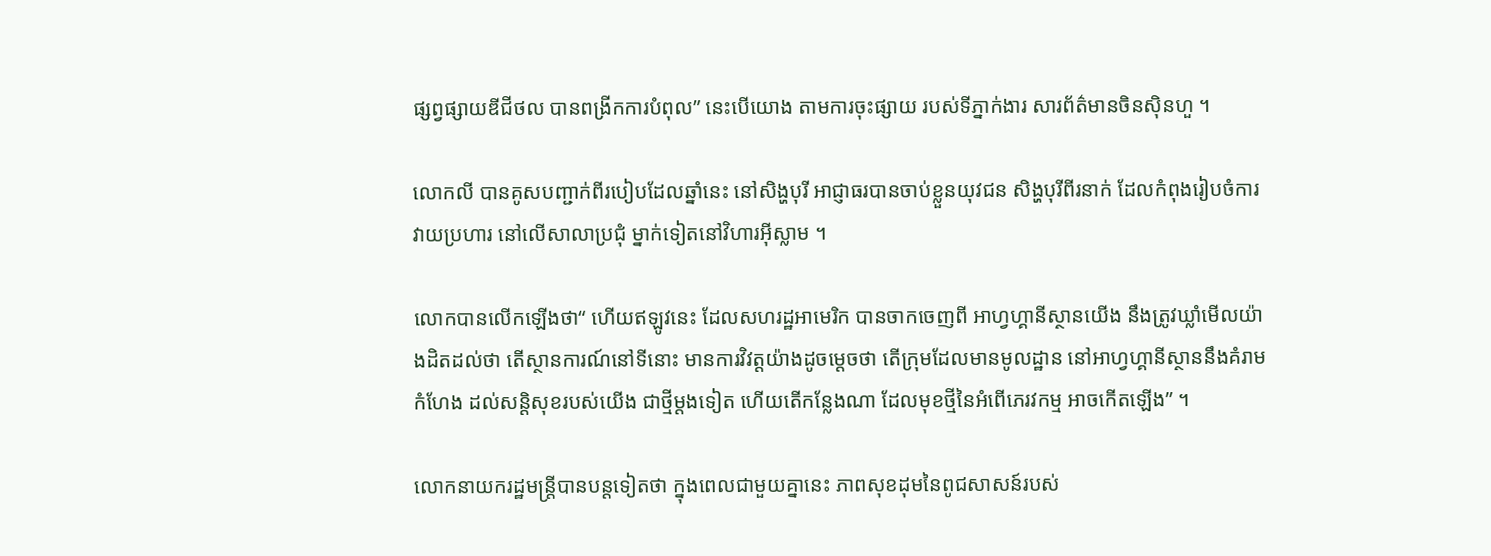ផ្សព្វផ្សាយឌីជីថល បានពង្រីកការបំពុល” នេះបើយោង តាមការចុះផ្សាយ របស់ទីភ្នាក់ងារ សារព័ត៌មានចិនស៊ិនហួ ។

លោកលី បានគូសបញ្ជាក់ពីរបៀបដែលឆ្នាំនេះ នៅសិង្ហបុរី អាជ្ញាធរបានចាប់ខ្លួនយុវជន សិង្ហបុរីពីរនាក់ ដែលកំពុងរៀបចំការវាយប្រហារ នៅលើសាលាប្រជុំ ម្នាក់ទៀតនៅវិហារអ៊ីស្លាម ។

លោកបានលើកឡើងថា“ ហើយឥឡូវនេះ ដែលសហរដ្ឋអាមេរិក បានចាកចេញពី អាហ្វហ្គានីស្ថានយើង នឹងត្រូវឃ្លាំមើលយ៉ាងដិតដល់ថា តើស្ថានការណ៍នៅទីនោះ មានការវិវត្តយ៉ាងដូចម្តេចថា តើក្រុមដែលមានមូលដ្ឋាន នៅអាហ្វហ្គានីស្ថាននឹងគំរាមកំហែង ដល់សន្តិសុខរបស់យើង ជាថ្មីម្តងទៀត ហើយតើកន្លែងណា ដែលមុខថ្មីនៃអំពើភេរវកម្ម អាចកើតឡើង” ។

លោកនាយករដ្ឋមន្រ្តីបានបន្ដទៀតថា ក្នុងពេលជាមួយគ្នានេះ ភាពសុខដុមនៃពូជសាសន៍របស់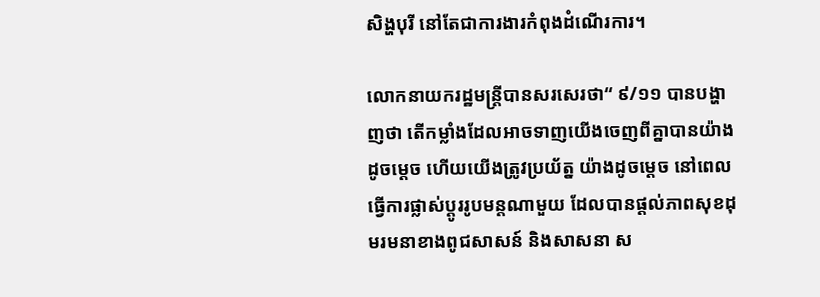សិង្ហបុរី នៅតែជាការងារកំពុងដំណើរការ។

លោកនាយករដ្ឋមន្រ្តីបានសរសេរថា“ ៩/១១ បានបង្ហាញថា តើកម្លាំងដែលអាចទាញយើងចេញពីគ្នាបានយ៉ាងដូចម្តេច ហើយយើងត្រូវប្រយ័ត្ន យ៉ាងដូចម្តេច នៅពេលធ្វើការផ្លាស់ប្តូររូបមន្តណាមួយ ដែលបានផ្តល់ភាពសុខដុមរមនាខាងពូជសាសន៍ និងសាសនា ស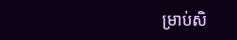ម្រាប់សិ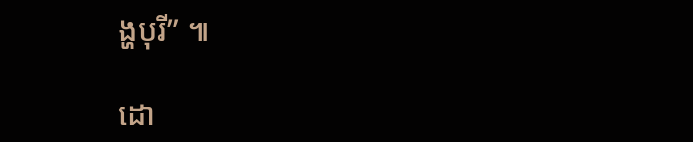ង្ហបុរី” ៕

ដោ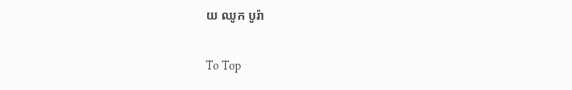យ ឈូក បូរ៉ា

To Top